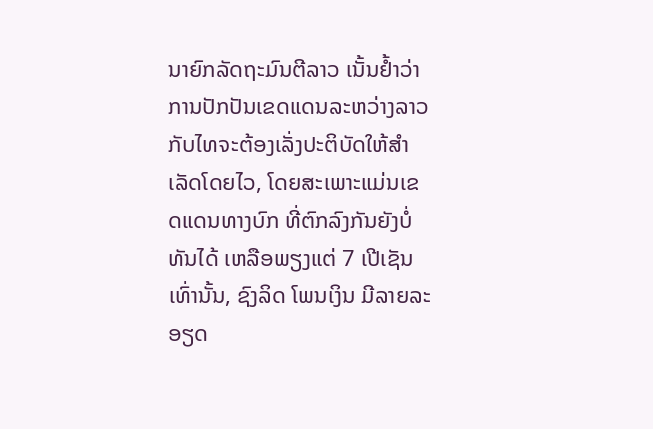ນາຍົກລັດຖະມົນຕີລາວ ເນັ້ນຢ້ຳວ່າ ການປັກປັນເຂດແດນລະຫວ່າງລາວກັບໄທຈະຕ້ອງເລັ່ງປະຕິບັດໃຫ້ສຳເລັດໂດຍໄວ, ໂດຍສະເພາະແມ່ນເຂດແດນທາງບົກ ທີ່ຕົກລົງກັນຍັງບໍ່ທັນໄດ້ ເຫລືອພຽງແຕ່ 7 ເປີເຊັນເທົ່ານັ້ນ, ຊົງລິດ ໂພນເງິນ ມີລາຍລະອຽດ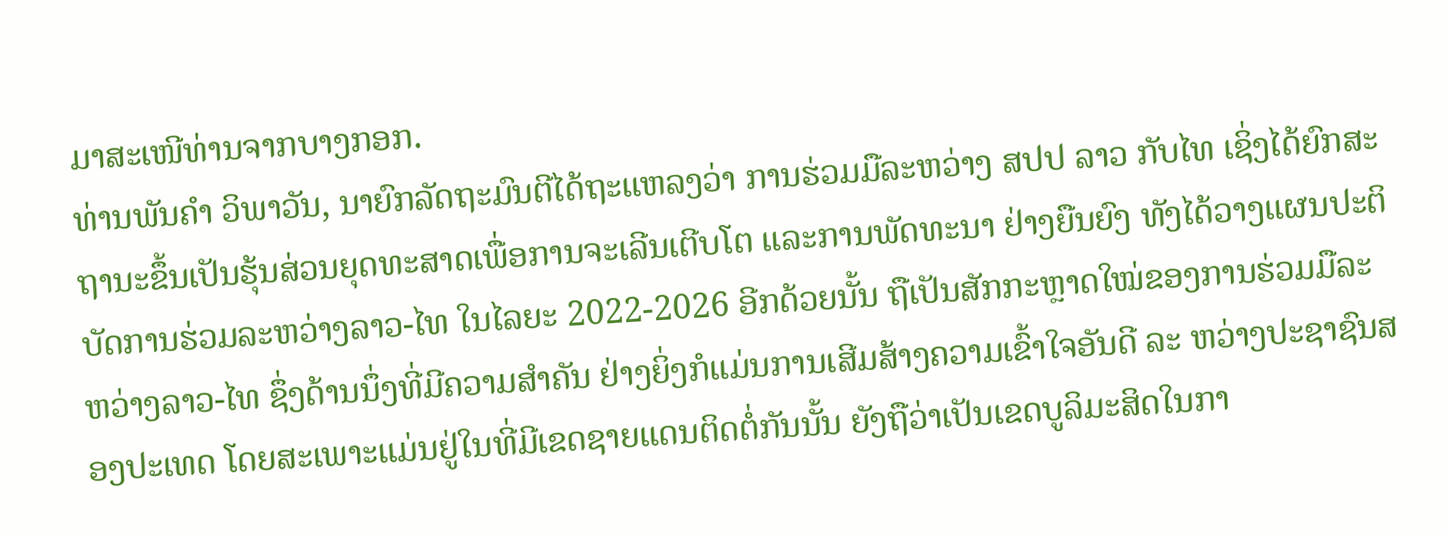ມາສະເໜີທ່ານຈາກບາງກອກ.
ທ່ານພັນຄຳ ວິພາວັນ, ນາຍົກລັດຖະມົນຕີໄດ້ຖະແຫລງວ່າ ການຮ່ວມມືລະຫວ່າງ ສປປ ລາວ ກັບໄທ ເຊິ່ງໄດ້ຍົກສະຖານະຂຶ້ນເປັນຮຸ້ນສ່ວນຍຸດທະສາດເພື່ອການຈະເລີນເຕີບໂຕ ແລະການພັດທະນາ ຢ່າງຍືນຍົງ ທັງໄດ້ວາງແຜນປະຕິບັດການຮ່ວມລະຫວ່າງລາວ-ໄທ ໃນໄລຍະ 2022-2026 ອີກດ້ວຍນັ້ນ ຖືເປັນສັກກະຫຼາດໃໝ່ຂອງການຮ່ວມມືລະຫວ່າງລາວ-ໄທ ຊຶ່ງດ້ານນຶ່ງທີ່ມີຄວາມສໍາຄັນ ຢ່າງຍິ່ງກໍແມ່ນການເສີມສ້າງຄວາມເຂົ້າໃຈອັນດີ ລະ ຫວ່າງປະຊາຊົນສອງປະເທດ ໂດຍສະເພາະແມ່ນຢູ່ໃນທີ່ມີເຂດຊາຍແດນຕິດຕໍ່ກັນນັ້ນ ຍັງຖືວ່າເປັນເຂດບູລິມະສິດໃນກາ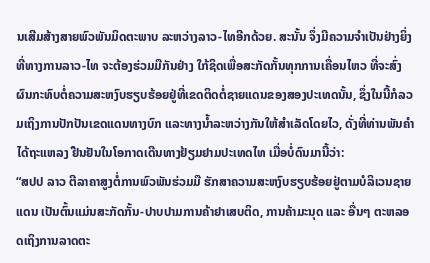ນເສີມສ້າງສາຍພົວພັນມິດຕະພາບ ລະຫວ່າງລາວ-ໄທອີກດ້ວຍ. ສະນັ້ນ ຈຶ່ງມີຄວາມຈຳເປັນຢ່າງຍິ່ງທີ່ທາງການລາວ-ໄທ ຈະຕ້ອງຮ່ວມມືກັນຢ່າງ ໃກ້ຊິດເພື່ອສະກັດກັ້ນທຸກການເຄື່ອນໄຫວ ທີ່ຈະສົ່ງຜົນກະທົບຕໍ່ຄວາມສະຫງົບຮຽບຮ້ອຍຢູ່ທີ່ເຂດຕິດຕໍ່ຊາຍແດນຂອງສອງປະເທດນັ້ນ, ຊຶ່ງໃນນີ້ກໍລວມເຖິງການປັກປັນເຂດແດນທາງບົກ ແລະທາງນ້ຳລະຫວ່າງກັນໃຫ້ສຳເລັດໂດຍໄວ, ດັ່ງທີ່ທ່ານພັນຄຳໄດ້ຖະແຫລງ ຢືນຢັນໃນໂອກາດເດີນທາງຢ້ຽມຢາມປະເທດໄທ ເມື່ອບໍ່ດົນມານີ້ວ່າ:
“ສປປ ລາວ ຕີລາຄາສູງຕໍ່ການພົວພັນຮ່ວມມື ຮັກສາຄວາມສະຫງົບຮຽບຮ້ອຍຢູ່ຕາມບໍລິເວນຊາຍແດນ ເປັນຕົ້ນແມ່ນສະກັດກັ້ນ-ປາບປາມການຄ້າຢາເສບຕິດ, ການຄ້າມະນຸດ ແລະ ອື່ນໆ ຕະຫລອດເຖິງການລາດຕະ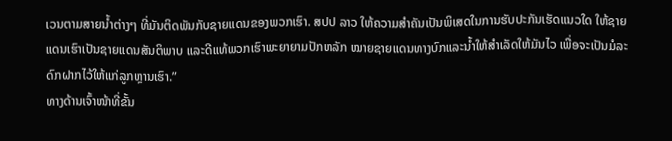ເວນຕາມສາຍນ້ຳຕ່າງໆ ທີ່ມັນຕິດພັນກັບຊາຍແດນຂອງພວກເຮົາ. ສປປ ລາວ ໃຫ້ຄວາມສຳຄັນເປັນພິເສດໃນການຮັບປະກັນເຮັດແນວໃດ ໃຫ້ຊາຍແດນເຮົາເປັນຊາຍແດນສັນຕິພາບ ແລະດີແທ້ພວກເຮົາພະຍາຍາມປັກຫລັກ ໝາຍຊາຍແດນທາງບົກແລະນໍ້າໃຫ້ສໍາເລັດໃຫ້ມັນໄວ ເພື່ອຈະເປັນມໍລະດົກຝາກໄວ້ໃຫ້ແກ່ລູກຫຼານເຮົາ.”
ທາງດ້ານເຈົ້າໜ້າທີ່ຂັ້ນ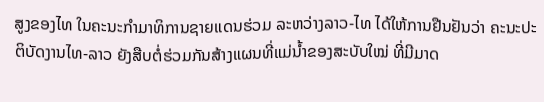ສູງຂອງໄທ ໃນຄະນະກຳມາທິການຊາຍແດນຮ່ວມ ລະຫວ່າງລາວ-ໄທ ໄດ້ໃຫ້ການຢືນຢັນວ່າ ຄະນະປະຕິບັດງານໄທ-ລາວ ຍັງສືບຕໍ່ຮ່ວມກັນສ້າງແຜນທີ່ແມ່ນ້ຳຂອງສະບັບໃໝ່ ທີ່ມີມາດ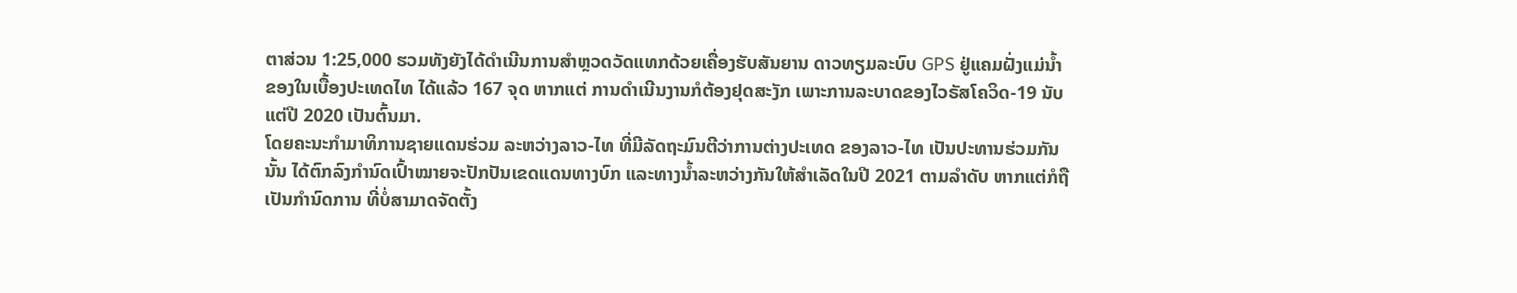ຕາສ່ວນ 1:25,000 ຮວມທັງຍັງໄດ້ດຳເນີນການສຳຫຼວດວັດແທກດ້ວຍເຄື່ອງຮັບສັນຍານ ດາວທຽມລະບົບ GPS ຢູ່ແຄມຝັ່ງແມ່ນ້ຳຂອງໃນເບື້ອງປະເທດໄທ ໄດ້ແລ້ວ 167 ຈຸດ ຫາກແຕ່ ການດຳເນີນງານກໍຕ້ອງຢຸດສະງັກ ເພາະການລະບາດຂອງໄວຣັສໂຄວິດ-19 ນັບແຕ່ປີ 2020 ເປັນຕົ້ນມາ.
ໂດຍຄະນະກຳມາທິການຊາຍແດນຮ່ວມ ລະຫວ່າງລາວ-ໄທ ທີ່ມີລັດຖະມົນຕີວ່າການຕ່າງປະເທດ ຂອງລາວ-ໄທ ເປັນປະທານຮ່ວມກັນນັ້ນ ໄດ້ຕົກລົງກຳນົດເປົ້າໝາຍຈະປັກປັນເຂດແດນທາງບົກ ແລະທາງນ້ຳລະຫວ່າງກັນໃຫ້ສຳເລັດໃນປີ 2021 ຕາມລຳດັບ ຫາກແຕ່ກໍຖືເປັນກຳນົດການ ທີ່ບໍ່ສາມາດຈັດຕັ້ງ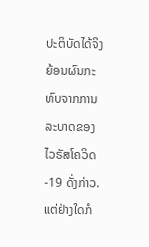ປະຕິບັດໄດ້ຈິງ ຍ້ອນຜົນກະທົບຈາກການລະບາດຂອງໄວຣັສໂຄວິດ-19 ດັ່ງກ່າວ.
ແຕ່ຢ່າງໃດກໍ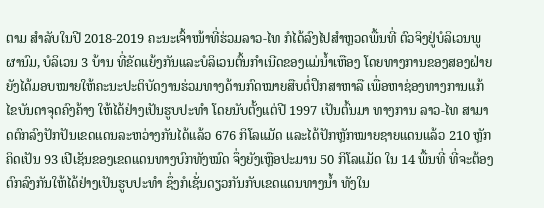ຕາມ ສຳລັບໃນປີ 2018-2019 ຄະນະເຈົ້າໜ້າທີ່ຮ່ວມລາວ-ໄທ ກໍໄດ້ລົງໄປສຳຫຼວດພື້ນທີ່ ຕົວຈິງຢູ່ບໍລິເວນພູຜານົມ, ບໍລິເວນ 3 ບ້ານ ທີ່ຂັດແຍ້ງກັນແລະບໍລິເວນຕົ້ນກຳເນີດຂອງແມ່ນ້ຳເຫືອງ ໂດຍທາງການຂອງສອງຝ່າຍຍັງໄດ້ມອບໝາຍໃຫ້ຄະນະປະຕິບັດງານຮ່ວມທາງດ້ານກົດໝາຍສືບຕໍ່ປຶກສາຫາລື ເພື່ອຫາຊ່ອງທາງການແກ້ໄຂບັນດາຈຸດຄົງຄ້າງ ໃຫ້ໄດ້ຢ່າງເປັນຮູບປະທຳ ໂດຍນັບຕັ້ງແຕ່ປີ 1997 ເປັນຕົ້ນມາ ທາງການ ລາວ-ໄທ ສາມາດຕົກລົງປັກປັນເຂດແດນລະຫວ່າງກັນໄດ້ແລ້ວ 676 ກິໂລແມັດ ແລະໄດ້ປັກຫຼັກໝາຍຊາຍແດນແລ້ວ 210 ຫຼັກ ຄິດເປັນ 93 ເປີເຊັນຂອງເຂດແດນທາງບົກທັງໝົດ ຈຶ່ງຍັງເຫຼືອປະມານ 50 ກິໂລແມັດ ໃນ 14 ພື້ນທີ່ ທີ່ຈະຕ້ອງຕົກລົງກັນໃຫ້ໄດ້ຢ່າງເປັນຮູບປະທຳ ຊຶ່ງກໍເຊັ່ນດຽວກັນກັບເຂດແດນທາງນ້ຳ ທັງໃນ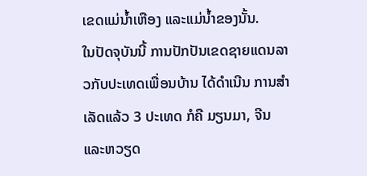ເຂດແມ່ນ້ຳເຫືອງ ແລະແມ່ນ້ຳຂອງນັ້ນ.
ໃນປັດຈຸບັນນີ້ ການປັກປັນເຂດຊາຍແດນລາວກັບປະເທດເພື່ອນບ້ານ ໄດ້ດຳເນີນ ການສຳເລັດແລ້ວ 3 ປະເທດ ກໍຄື ມຽນມາ, ຈີນ ແລະຫວຽດ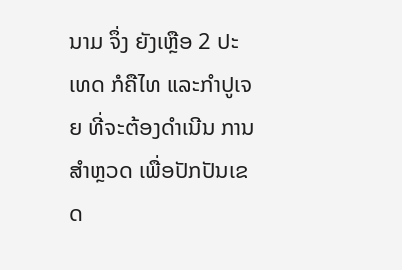ນາມ ຈຶ່ງ ຍັງເຫຼືອ 2 ປະເທດ ກໍຄືໄທ ແລະກຳປູເຈຍ ທີ່ຈະຕ້ອງດຳເນີນ ການສຳຫຼວດ ເພື່ອປັກປັນເຂດ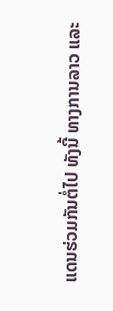ແດນຮ່ວມກັນຕໍ່ໄປ ທັງນີ້ ທາງການລາວ ແລະ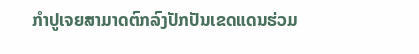ກຳປູເຈຍສາມາດຕົກລົງປັກປັນເຂດແດນຮ່ວມ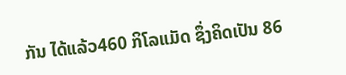ກັນ ໄດ້ແລ້ວ460 ກິໂລແມັດ ຊຶ່ງຄິດເປັນ 86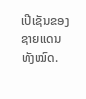ເປີເຊັນຂອງຊາຍແດນທັງໝົດ.